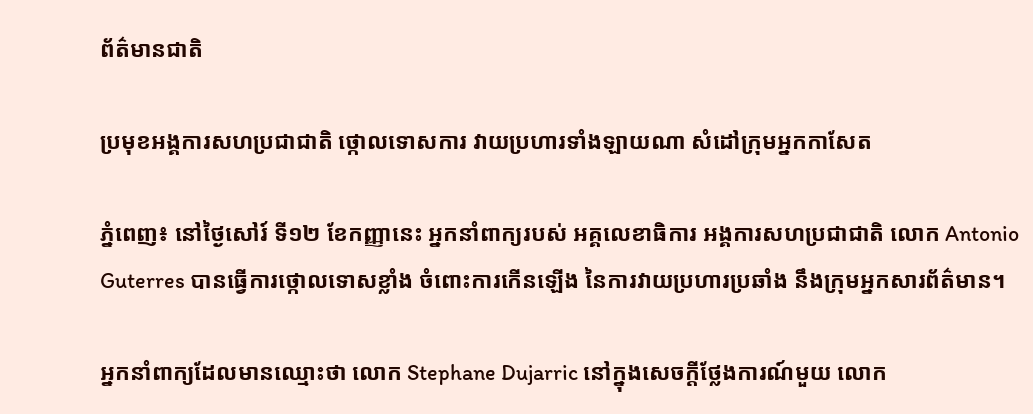ព័ត៌មានជាតិ

ប្រមុខអង្គការសហប្រជាជាតិ ថ្កោលទោសការ វាយប្រហារទាំងឡាយណា សំដៅក្រុមអ្នកកាសែត

ភ្នំពេញ៖ នៅថ្ងៃសៅរ៍ ទី១២ ខែកញ្ញានេះ អ្នកនាំពាក្យរបស់ អគ្គលេខាធិការ អង្គការសហប្រជាជាតិ លោក Antonio Guterres បានធ្វើការថ្កោលទោសខ្លាំង ចំពោះការកើនឡើង នៃការវាយប្រហារប្រឆាំង នឹងក្រុមអ្នកសារព័ត៌មាន។

អ្នកនាំពាក្យដែលមានឈ្មោះថា លោក Stephane Dujarric នៅក្នុងសេចក្តីថ្លែងការណ៍មួយ លោក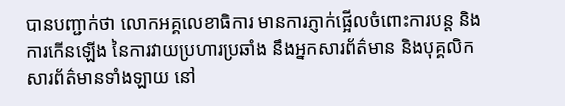បានបញ្ជាក់ថា លោកអគ្គលេខាធិការ មានការភ្ញាក់ផ្អើលចំពោះការបន្ត និងការកើនឡើង នៃការវាយប្រហារប្រឆាំង នឹងអ្នកសារព័ត៌មាន និងបុគ្គលិកសារព័ត៌មានទាំងឡាយ នៅ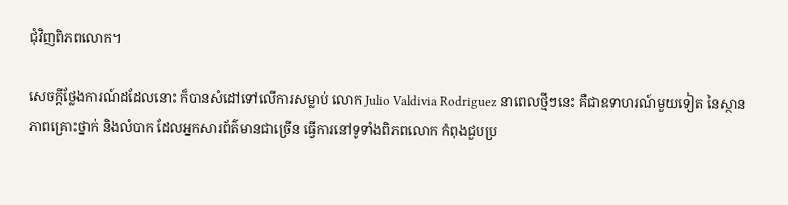ជុំវិញពិភពលោក។

សេចក្តីថ្លែងការណ៍ដដែលនោះ ក៏បានសំដៅទៅលើការសម្លាប់ លោក Julio Valdivia Rodriguez នាពេលថ្មីៗនេះ គឺជាឧទាហរណ៍មួយទៀត នៃស្ថានភាពគ្រោះថ្នាក់ និងលំបាក ដែលអ្នកសារព័ត៌មានជាច្រើន ធ្វើការនៅទូទាំងពិភពលោក កំពុងជួបប្រ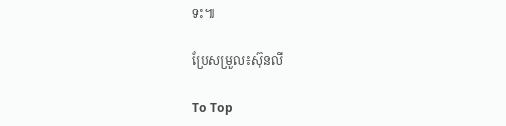ទះ៕

ប្រែសម្រួល៖ស៊ុនលី

To Top